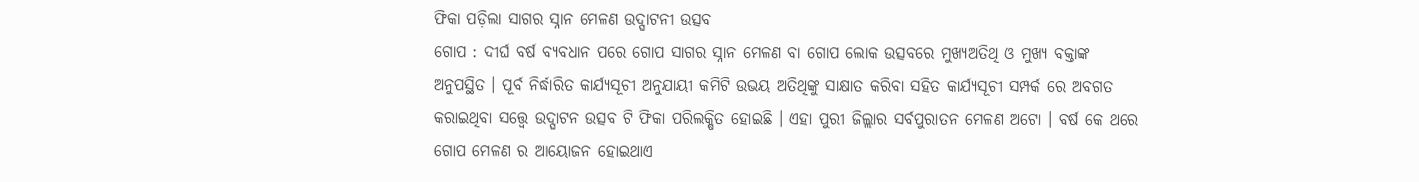ଫିକା ପଡ଼ିଲା ସାଗର ସ୍ନାନ ମେଳଣ ଉଦ୍ଘାଟନୀ ଉତ୍ସବ
ଗୋପ : ଦୀର୍ଘ ବର୍ଷ ବ୍ୟବଧାନ ପରେ ଗୋପ ସାଗର ସ୍ନାନ ମେଳଣ ବା ଗୋପ ଲୋକ ଉତ୍ସବରେ ମୁଖ୍ୟଅତିଥି ଓ ମୁଖ୍ୟ ବକ୍ତାଙ୍କ ଅନୁପସ୍ଥିତ । ପୂର୍ବ ନିର୍ଦ୍ଧାରିତ କାର୍ଯ୍ୟସୂଚୀ ଅନୁଯାୟୀ କମିଟି ଉଭୟ ଅତିଥିଙ୍କୁ ସାକ୍ଷାତ କରିବା ସହିତ କାର୍ଯ୍ୟସୂଚୀ ସମ୍ପର୍କ ରେ ଅବଗତ କରାଇଥିବା ସତ୍ତ୍ୱେ ଉଦ୍ଘାଟନ ଉତ୍ସବ ଟି ଫିକା ପରିଲକ୍ଷିତ ହୋଇଛି । ଏହା ପୁରୀ ଜିଲ୍ଲାର ସର୍ବପୁରାତନ ମେଳଣ ଅଟୋ । ବର୍ଷ କେ ଥରେ ଗୋପ ମେଳଣ ର ଆୟୋଜନ ହୋଇଥାଏ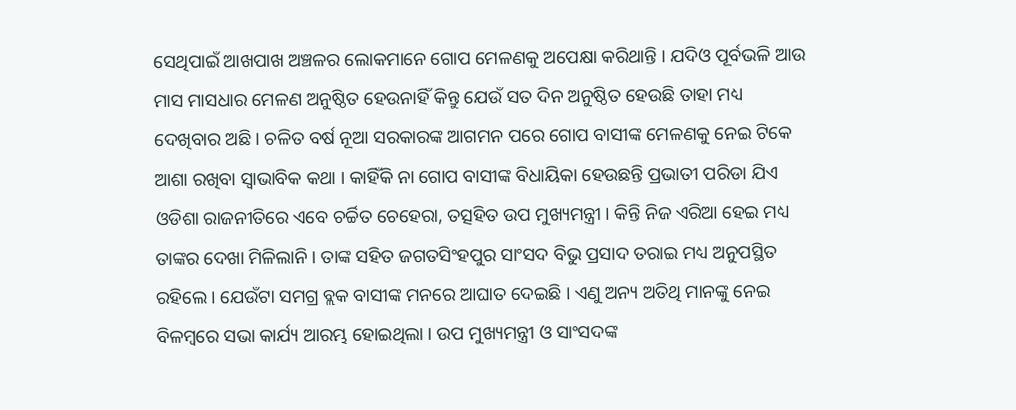ସେଥିପାଇଁ ଆଖପାଖ ଅଞ୍ଚଳର ଲୋକମାନେ ଗୋପ ମେଳଣକୁ ଅପେକ୍ଷା କରିଥାନ୍ତି । ଯଦିଓ ପୂର୍ବଭଳି ଆଉ ମାସ ମାସଧାର ମେଳଣ ଅନୁଷ୍ଠିତ ହେଉନାହିଁ କିନ୍ତୁ ଯେଉଁ ସତ ଦିନ ଅନୁଷ୍ଠିତ ହେଉଛି ତାହା ମଧ୍ୟ ଦେଖିବାର ଅଛି । ଚଳିତ ବର୍ଷ ନୂଆ ସରକାରଙ୍କ ଆଗମନ ପରେ ଗୋପ ବାସୀଙ୍କ ମେଳଣକୁ ନେଇ ଟିକେ ଆଶା ରଖିବା ସ୍ୱାଭାବିକ କଥା । କାହିଁକି ନା ଗୋପ ବାସୀଙ୍କ ବିଧାୟିକା ହେଉଛନ୍ତି ପ୍ରଭାତୀ ପରିଡା ଯିଏ ଓଡିଶା ରାଜନୀତିରେ ଏବେ ଚର୍ଚ୍ଚିତ ଚେହେରା, ତତ୍ସହିତ ଉପ ମୁଖ୍ୟମନ୍ତ୍ରୀ । କିନ୍ତି ନିଜ ଏରିଆ ହେଇ ମଧ୍ୟ ତାଙ୍କର ଦେଖା ମିଳିଲାନି । ତାଙ୍କ ସହିତ ଜଗତସିଂହପୁର ସାଂସଦ ବିଭୁ ପ୍ରସାଦ ତରାଇ ମଧ୍ୟ ଅନୁପସ୍ଥିତ ରହିଲେ । ଯେଉଁଟା ସମଗ୍ର ବ୍ଲକ ବାସୀଙ୍କ ମନରେ ଆଘାତ ଦେଇଛି । ଏଣୁ ଅନ୍ୟ ଅତିଥି ମାନଙ୍କୁ ନେଇ ବିଳମ୍ବରେ ସଭା କାର୍ଯ୍ୟ ଆରମ୍ଭ ହୋଇଥିଲା । ଉପ ମୁଖ୍ୟମନ୍ତ୍ରୀ ଓ ସାଂସଦଙ୍କ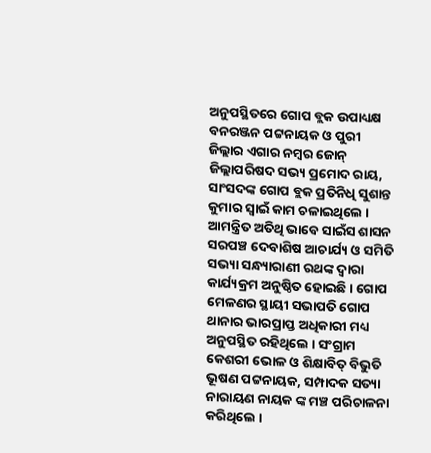ଅନୁପସ୍ଥିତରେ ଗୋପ ବ୍ଲକ ଉପାଧ୍ୟକ୍ଷ ବନରଞ୍ଜନ ପଟ୍ଟନାୟକ ଓ ପୁରୀ ଜିଲ୍ଲାର ଏଗାର ନମ୍ବର ଜୋନ୍ ଜିଲ୍ଲାପରିଷଦ ସଭ୍ୟ ପ୍ରମୋଦ ରାୟ, ସାଂସଦଙ୍କ ଗୋପ ବ୍ଲକ ପ୍ରତିନିଧି ସୁଶାନ୍ତ କୁମାର ସ୍ୱାଇଁ କାମ ଚଳାଇଥିଲେ । ଆମନ୍ତ୍ରିତ ଅତିଥି ଭାବେ ସାଇଁସ ଶାସନ ସରପଞ୍ଚ ଦେବାଶିଷ ଆଚାର୍ଯ୍ୟ ଓ ସମିତି ସଭ୍ୟା ସନ୍ଧ୍ୟାରାଣୀ ରଥଙ୍କ ଦ୍ୱାରା କାର୍ଯ୍ୟକ୍ରମ ଅନୁଷ୍ଠିତ ହୋଇଛି । ଗୋପ ମେଳଣର ସ୍ଥାୟୀ ସଭାପତି ଗୋପ ଥାନାର ଭାରପ୍ରାପ୍ତ ଅଧିକାରୀ ମଧ୍ୟ ଅନୁପସ୍ଥିତ ରହିଥିଲେ । ସଂଗ୍ରାମ କେଶରୀ ଭୋଳ ଓ ଶିକ୍ଷାବିତ୍ ବିଭୁତି ଭୂଷଣ ପଟ୍ଟନାୟକ, ସମ୍ପାଦକ ସତ୍ୟା ନାରାୟଣ ନାୟକ ଙ୍କ ମଞ୍ଚ ପରିଚାଳନା କରିଥିଲେ ।